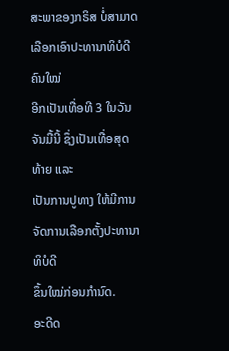ສະພາຂອງກຣິສ ບໍ່ສາມາດເລືອກເອົາປະທານາທິບໍດີຄົນໃໝ່
ອີກເປັນເທື່ອທີ 3 ໃນວັນຈັນມື້ນີ້ ຊຶ່ງເປັນເທື່ອສຸດທ້າຍ ແລະ
ເປັນການປູທາງ ໃຫ້ມີການຈັດການເລືອກຕັ້ງປະທານາທິບໍດີ
ຂຶ້ນໃໝ່ກ່ອນກຳນົດ.
ອະດີດ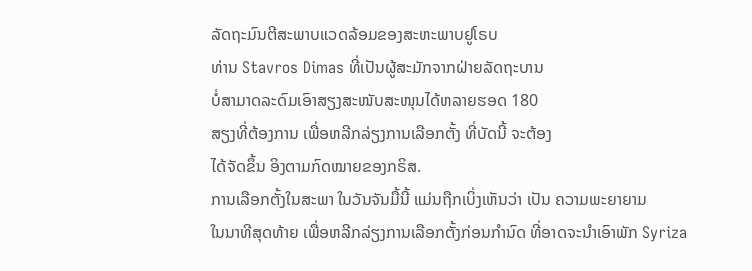ລັດຖະມົນຕີສະພາບແວດລ້ອມຂອງສະຫະພາບຢູໂຣບ
ທ່ານ Stavros Dimas ທີ່ເປັນຜູ້ສະມັກຈາກຝ່າຍລັດຖະບານ
ບໍ່ສາມາດລະດົມເອົາສຽງສະໜັບສະໜຸນໄດ້ຫລາຍຮອດ 180
ສຽງທີ່ຕ້ອງການ ເພື່ອຫລີກລ່ຽງການເລືອກຕັ້ງ ທີ່ບັດນີ້ ຈະຕ້ອງ
ໄດ້ຈັດຂຶ້ນ ອິງຕາມກົດໝາຍຂອງກຣິສ.
ການເລືອກຕັ້ງໃນສະພາ ໃນວັນຈັນມື້ນີ້ ແມ່ນຖືກເບິ່ງເຫັນວ່າ ເປັນ ຄວາມພະຍາຍາມ
ໃນນາທີສຸດທ້າຍ ເພື່ອຫລີກລ່ຽງການເລືອກຕັ້ງກ່ອນກຳນົດ ທີ່ອາດຈະນຳເອົາພັກ Syriza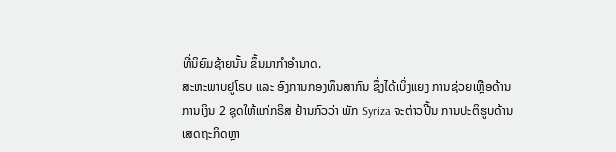ທີ່ນິຍົມຊ້າຍນັ້ນ ຂຶ້ນມາກຳອຳນາດ.
ສະຫະພາບຢູໂຣບ ແລະ ອົງການກອງທຶນສາກົນ ຊຶ່ງໄດ້ເບິ່ງແຍງ ການຊ່ວຍເຫຼືອດ້ານ
ການເງິນ 2 ຊຸດໃຫ້ແກ່ກຣິສ ຢ້ານກົວວ່າ ພັກ Syriza ຈະຕ່າວປີ້ນ ການປະຕິຮູບດ້ານ
ເສດຖະກິດຫຼາ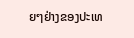ຍໆຢ່າງຂອງປະເທ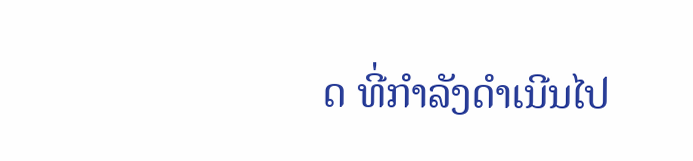ດ ທີ່ກຳລັງດຳເນີນໄປ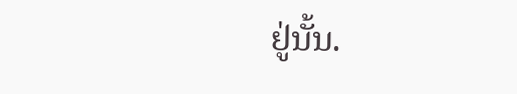ຢູ່ນັ້ນ.